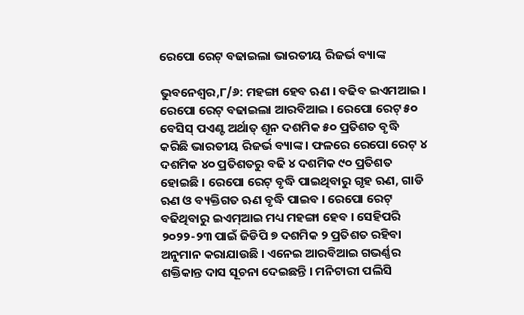ରେପୋ ରେଟ୍ ବଢାଇଲା ଭାରତୀୟ ରିଜର୍ଭ ବ୍ୟାଙ୍କ

ଭୁବନେଶ୍ୱର,୮/୬: ମହଙ୍ଗା ହେବ ଋଣ । ବଢିବ ଇଏମଆଇ । ରେପୋ ରେଟ୍ ବଢାଇଲା ଆରବିଆଇ । ରେପୋ ରେଟ୍ ୫୦ ବେସିସ୍ ପଏଣ୍ଟ ଅର୍ଥାତ୍ ଶୂନ ଦଶମିକ ୫୦ ପ୍ରତିଶତ ବୃଦ୍ଧି କରିଛି ଭାରତୀୟ ରିଜର୍ଭ ବ୍ୟାଙ୍କ । ଫଳରେ ରେପୋ ରେଟ୍ ୪ ଦଶମିକ ୪୦ ପ୍ରତିଶତରୁ ବଢି ୪ ଦଶମିକ ୯୦ ପ୍ରତିଶତ ହୋଇଛି । ରେପୋ ରେଟ୍ ବୃଦ୍ଧି ପାଇଥିବାରୁ ଗୃହ ଋଣ, ଗାଡି ଋଣ ଓ ବ୍ୟକ୍ତିଗତ ଋଣ ବୃଦ୍ଧି ପାଇବ । ରେପୋ ରେଟ୍ ବଢିଥିବାରୁ ଇଏମ୍ଆଇ ମଧ୍ୟ ମହଙ୍ଗା ହେବ । ସେହିପରି ୨୦୨୨-୨୩ ପାଇଁ ଜିଡିପି ୭ ଦଶମିକ ୨ ପ୍ରତିଶତ ରହିବା ଅନୁମାନ କରାଯାଉଛି । ଏନେଇ ଆରବିଆଇ ଗଭର୍ଣ୍ଣର ଶକ୍ତିକାନ୍ତ ଦାସ ସୂଚନା ଦେଇଛନ୍ତି । ମନିଟାରୀ ପଲିସି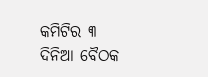କମିଟିର ୩ ଦିନିଆ ବୈଠକ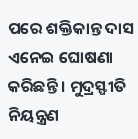ପରେ ଶକ୍ତିକାନ୍ତ ଦାସ ଏନେଇ ଘୋଷଣା କରିଛନ୍ତି । ମୁଦ୍ରସ୍ଫୀତି ନିୟନ୍ତ୍ରଣ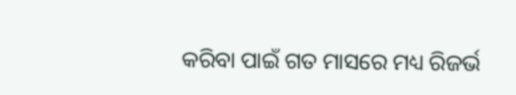କରିବା ପାଇଁ ଗତ ମାସରେ ମଧ୍ୟ ରିଜର୍ଭ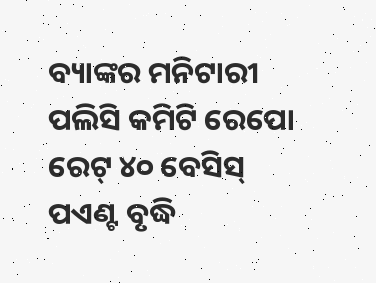ବ୍ୟାଙ୍କର ମନିଟାରୀ ପଲିସି କମିଟି ରେପୋ ରେଟ୍ ୪୦ ବେସିସ୍ ପଏଣ୍ଟ ବୃଦ୍ଧି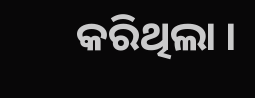କରିଥିଲା ।